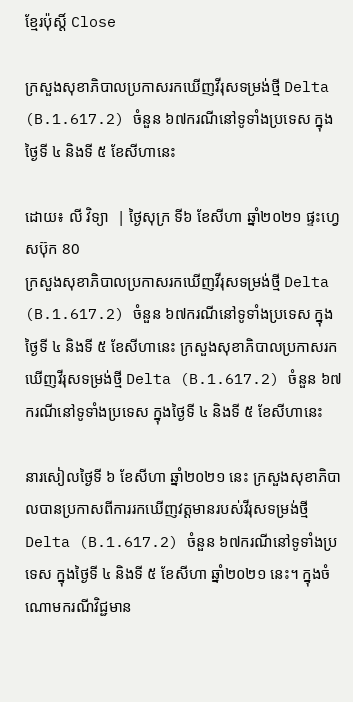ខ្មែរប៉ុស្ដិ៍ Close

ក្រសួងសុខាភិបាលប្រកាសរកឃើញវីរុសទម្រង់ថ្មី Delta (B.1.617.2) ចំនួន ៦៧ករណីនៅទូទាំងប្រទេស ក្នុងថ្ងៃទី ៤ និងទី ៥ ខែសីហានេះ

ដោយ៖ លី វិទ្យា  | ថ្ងៃសុក្រ ទី៦ ខែសីហា ឆ្នាំ២០២១ ផ្ទះហ្វេសប៊ុក 80
ក្រសួងសុខាភិបាលប្រកាសរកឃើញវីរុសទម្រង់ថ្មី Delta (B.1.617.2) ចំនួន ៦៧ករណីនៅទូទាំងប្រទេស ក្នុងថ្ងៃទី ៤ និងទី ៥ ខែសីហានេះ ក្រសួងសុខាភិបាលប្រកាសរកឃើញវីរុសទម្រង់ថ្មី Delta (B.1.617.2) ចំនួន ៦៧ករណីនៅទូទាំងប្រទេស ក្នុងថ្ងៃទី ៤ និងទី ៥ ខែសីហានេះ

នារសៀលថ្ងៃទី ៦ ខែសីហា ឆ្នាំ២០២១ នេះ ក្រសួងសុខាភិបាលបានប្រកាសពីការរកឃើញវត្តមានរបស់វីរុសទម្រង់ថ្មី Delta (B.1.617.2) ចំនួន ៦៧ករណីនៅទូទាំងប្រទេស ក្នុងថ្ងៃទី ៤ និងទី ៥ ខែសីហា ឆ្នាំ២០២១ នេះ។ ក្នុងចំណោមករណីវិជ្ជមាន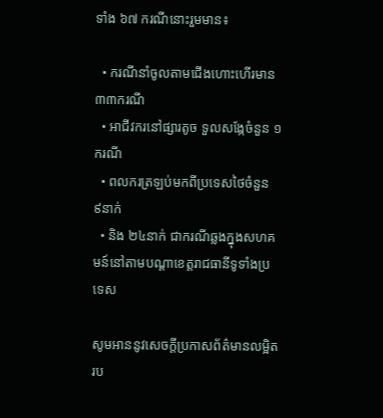ទាំង ៦៧ ករណីនោះរួមមាន៖

  • ករណីនាំចូលតាមជើងហោះហើរមាន ៣៣ករណី
  • អាជីវករនៅផ្សារតូច ទួលសង្កែចំនួន ១ករណី
  • ពលករត្រឡប់មកពីប្រទេសថៃចំនួន ៩នាក់
  • និង ២៤នាក់ ជាករណីឆ្លងក្នុងសហគមន៍នៅតាមបណ្ដាខេត្តរាជធានីទូទាំងប្រទេស

សូមអាននូវសេចក្ដីប្រកាសព័ត៌មានលម្អិតរប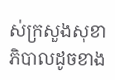ស់ក្រសួងសុខាភិបាលដូចខាង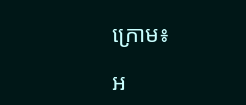ក្រោម៖

អ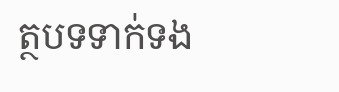ត្ថបទទាក់ទង